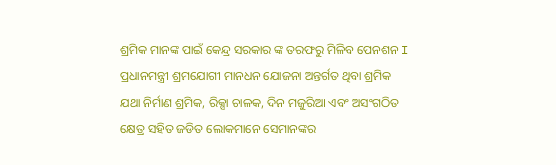ଶ୍ରମିକ ମାନଙ୍କ ପାଇଁ କେନ୍ଦ୍ର ସରକାର ଙ୍କ ତରଫରୁ ମିଳିବ ପେନଶନ I ପ୍ରଧାନମନ୍ତ୍ରୀ ଶ୍ରମଯୋଗୀ ମାନଧନ ଯୋଜନା ଅନ୍ତର୍ଗତ ଥିବା ଶ୍ରମିକ ଯଥା ନିର୍ମାଣ ଶ୍ରମିକ, ରିକ୍ସା ଚାଳକ, ଦିନ ମଜୁରିଆ ଏବଂ ଅସଂଗଠିତ କ୍ଷେତ୍ର ସହିତ ଜଡିତ ଲୋକମାନେ ସେମାନଙ୍କର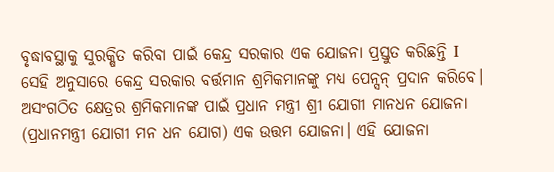ବୃଦ୍ଧାବସ୍ଥାକୁ ସୁରକ୍ଷିତ କରିବା ପାଇଁ କେନ୍ଦ୍ର ସରକାର ଏକ ଯୋଜନା ପ୍ରସ୍ତୁତ କରିଛନ୍ତି I
ସେହି ଅନୁସାରେ କେନ୍ଦ୍ର ସରକାର ବର୍ତ୍ତମାନ ଶ୍ରମିକମାନଙ୍କୁ ମଧ୍ୟ ପେନ୍ସନ୍ ପ୍ରଦାନ କରିବେ। ଅସଂଗଠିତ କ୍ଷେତ୍ରର ଶ୍ରମିକମାନଙ୍କ ପାଇଁ ପ୍ରଧାନ ମନ୍ତ୍ରୀ ଶ୍ରୀ ଯୋଗୀ ମାନଧନ ଯୋଜନା (ପ୍ରଧାନମନ୍ତ୍ରୀ ଯୋଗୀ ମନ ଧନ ଯୋଗ) ଏକ ଉତ୍ତମ ଯୋଜନା। ଏହି ଯୋଜନା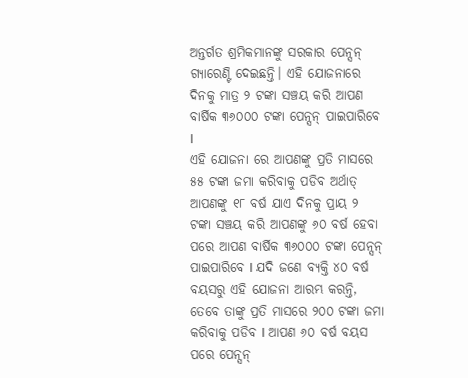ଅନ୍ତର୍ଗତ ଶ୍ରମିକମାନଙ୍କୁ ସରକାର ପେନ୍ସନ୍ ଗ୍ୟାରେଣ୍ଟି ଦେଇଛନ୍ତି। ଏହି ଯୋଜନାରେ ଦିନକୁ ମାତ୍ର ୨ ଟଙ୍କା ସଞ୍ଚୟ କରି ଆପଣ ବାର୍ଷିକ ୩୬୦୦୦ ଟଙ୍କା ପେନ୍ସନ୍ ପାଇପାରିବେ I
ଏହି ଯୋଜନା ରେ ଆପଣଙ୍କୁ ପ୍ରତି ମାସରେ ୫୫ ଟଙ୍କା ଜମା କରିବାକୁ ପଡିବ ଅର୍ଥାତ୍ ଆପଣଙ୍କୁ ୧୮ ବର୍ଷ ଯାଏ ଦିନକୁ ପ୍ରାୟ ୨ ଟଙ୍କା ସଞ୍ଚୟ କରି ଆପଣଙ୍କୁ ୬୦ ବର୍ଷ ହେବା ପରେ ଆପଣ ବାର୍ଷିକ ୩୬୦୦୦ ଟଙ୍କା ପେନ୍ସନ୍ ପାଇପାରିବେ I ଯଦି ଜଣେ ବ୍ୟକ୍ତି ୪୦ ବର୍ଷ ବୟସରୁ ଏହି ଯୋଜନା ଆରମ୍ଭ କରନ୍ତି, ତେବେ ତାଙ୍କୁ ପ୍ରତି ମାସରେ ୨୦୦ ଟଙ୍କା ଜମା କରିବାକୁ ପଡିବ I ଆପଣ ୬୦ ବର୍ଷ ବୟସ ପରେ ପେନ୍ସନ୍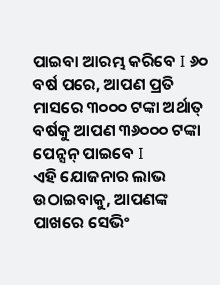ପାଇବା ଆରମ୍ଭ କରିବେ I ୬୦ ବର୍ଷ ପରେ, ଆପଣ ପ୍ରତି ମାସରେ ୩୦୦୦ ଟଙ୍କା ଅର୍ଥାତ୍ ବର୍ଷକୁ ଆପଣ ୩୬୦୦୦ ଟଙ୍କା ପେନ୍ସନ୍ ପାଇବେ I
ଏହି ଯୋଜନାର ଲାଭ ଉଠାଇବାକୁ, ଆପଣଙ୍କ ପାଖରେ ସେଭିଂ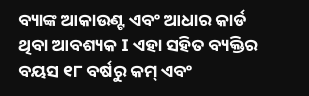ବ୍ୟାଙ୍କ ଆକାଉଣ୍ଟ ଏବଂ ଆଧାର କାର୍ଡ ଥିବା ଆବଶ୍ୟକ I ଏହା ସହିତ ବ୍ୟକ୍ତିର ବୟସ ୧୮ ବର୍ଷରୁ କମ୍ ଏବଂ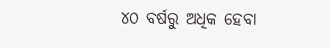୪୦ ବର୍ଷରୁ ଅଧିକ ହେବା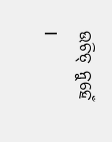ଉଚିତ୍ ନୁହେଁ I